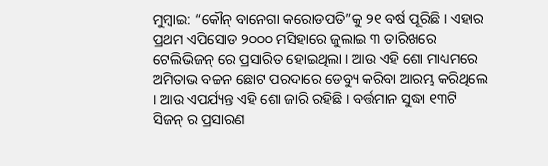ମୁମ୍ବାଇ: “କୌନ୍ ବାନେଗା କରୋଡପତି”କୁ ୨୧ ବର୍ଷ ପୂରିଛି । ଏହାର ପ୍ରଥମ ଏପିସୋଡ ୨୦୦୦ ମସିହାରେ ଜୁଲାଇ ୩ ତାରିଖରେ ଟେଲିଭିଜନ୍ ରେ ପ୍ରସାରିତ ହୋଇଥିଲା । ଆଉ ଏହି ଶୋ ମାଧ୍ୟମରେ ଅମିତାଭ ବଚ୍ଚନ ଛୋଟ ପରଦାରେ ଡେବ୍ୟୁ କରିବା ଆରମ୍ଭ କରିଥିଲେ । ଆଉ ଏପର୍ଯ୍ୟନ୍ତ ଏହି ଶୋ ଜାରି ରହିଛି । ବର୍ତ୍ତମାନ ସୁଦ୍ଧା ୧୩ଟି ସିଜନ୍ ର ପ୍ରସାରଣ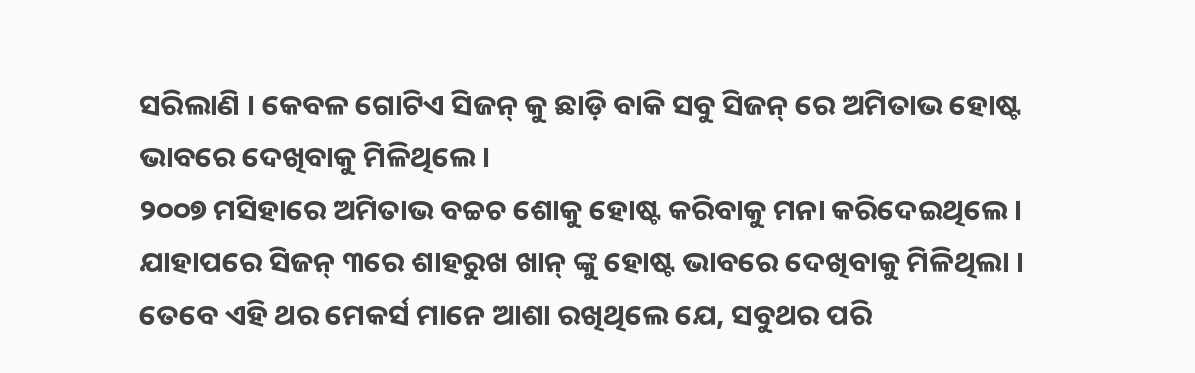ସରିଲାଣି । କେବଳ ଗୋଟିଏ ସିଜନ୍ କୁ ଛାଡ଼ି ବାକି ସବୁ ସିଜନ୍ ରେ ଅମିତାଭ ହୋଷ୍ଟ ଭାବରେ ଦେଖିବାକୁ ମିଳିଥିଲେ ।
୨୦୦୭ ମସିହାରେ ଅମିତାଭ ବଚ୍ଚଚ ଶୋକୁ ହୋଷ୍ଟ କରିବାକୁ ମନା କରିଦେଇଥିଲେ । ଯାହାପରେ ସିଜନ୍ ୩ରେ ଶାହରୁଖ ଖାନ୍ ଙ୍କୁ ହୋଷ୍ଟ ଭାବରେ ଦେଖିବାକୁ ମିଳିଥିଲା । ତେବେ ଏହି ଥର ମେକର୍ସ ମାନେ ଆଶା ରଖିଥିଲେ ଯେ, ସବୁଥର ପରି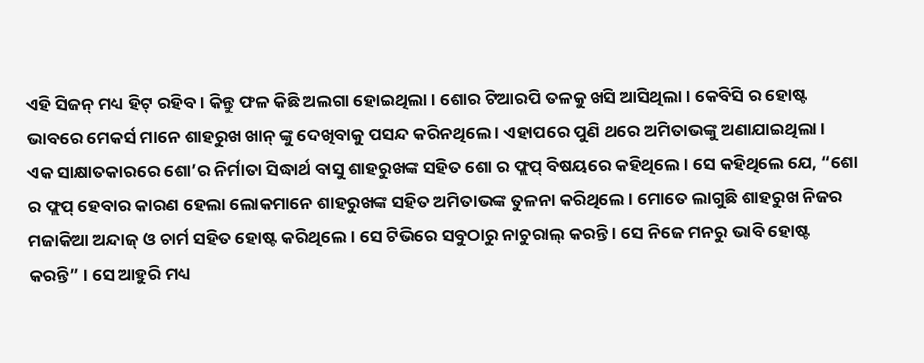ଏହି ସିଜନ୍ ମଧ୍ୟ ହିଟ୍ ରହିବ । କିନ୍ତୁ ଫଳ କିଛି ଅଲଗା ହୋଇଥିଲା । ଶୋର ଟିଆରପି ତଳକୁ ଖସି ଆସିଥିଲା । କେବିସି ର ହୋଷ୍ଟ ଭାବରେ ମେକର୍ସ ମାନେ ଶାହରୁଖ ଖାନ୍ ଙ୍କୁ ଦେଖିବାକୁ ପସନ୍ଦ କରିନଥିଲେ । ଏହାପରେ ପୁଣି ଥରେ ଅମିତାଭଙ୍କୁ ଅଣାଯାଇଥିଲା ।
ଏକ ସାକ୍ଷାତକାରରେ ଶୋ’ର ନିର୍ମାତା ସିଦ୍ଧାର୍ଥ ବାସୁ ଶାହରୁଖଙ୍କ ସହିତ ଶୋ ର ଫ୍ଲପ୍ ବିଷୟରେ କହିଥିଲେ । ସେ କହିଥିଲେ ଯେ, “ଶୋ ର ଫ୍ଲପ୍ ହେବାର କାରଣ ହେଲା ଲୋକମାନେ ଶାହରୁଖଙ୍କ ସହିତ ଅମିତାଭଙ୍କ ତୁଳନା କରିଥିଲେ । ମୋତେ ଲାଗୁଛି ଶାହରୁଖ ନିଜର ମଜାକିଆ ଅନ୍ଦାଜ୍ ଓ ଚାର୍ମ ସହିତ ହୋଷ୍ଟ କରିଥିଲେ । ସେ ଟିଭିରେ ସବୁଠାରୁ ନାଚୁରାଲ୍ କରନ୍ତି । ସେ ନିଜେ ମନରୁ ଭାବି ହୋଷ୍ଟ କରନ୍ତି” । ସେ ଆହୁରି ମଧ୍ୟ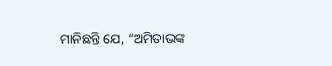ମାନିଛନ୍ତି ଯେ, “ଅମିତାଭଙ୍କ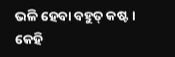ଭଳି ହେବା ବହୁତ୍ କଷ୍ଟ । କେହି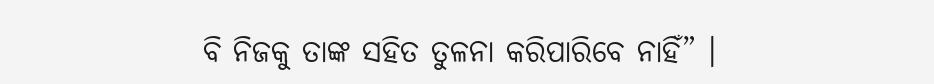ବି ନିଜକୁ ତାଙ୍କ ସହିତ ତୁଳନା କରିପାରିବେ ନାହିଁ” ।